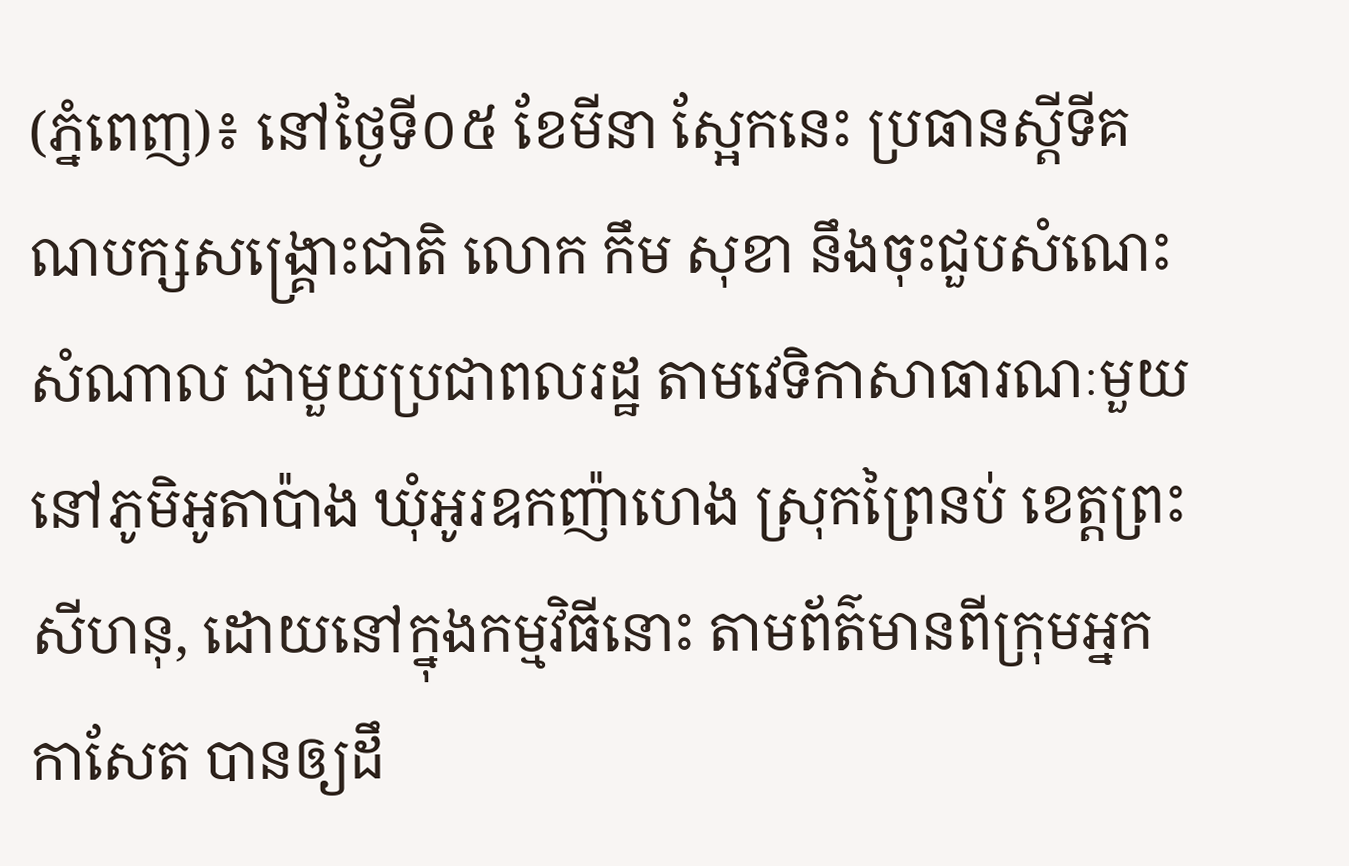(ភ្នំពេញ)៖ នៅថ្ងៃទី០៥ ខែមីនា ស្អែកនេះ ប្រធានស្តីទីគណបក្សសង្រ្គោះជាតិ លោក កឹម សុខា នឹងចុះជួបសំណេះសំណាល ជាមួយប្រជាពលរដ្ឋ តាមវេទិកាសាធារណៈមួយ នៅភូមិអូតាប៉ាង ឃុំអូរឧកញ៉ាហេង ស្រុកព្រៃនប់ ខេត្តព្រះសីហនុ, ដោយនៅក្នុងកម្មវិធីនោះ តាមព័ត៌មានពីក្រុមអ្នកកាសែត បានឲ្យដឹ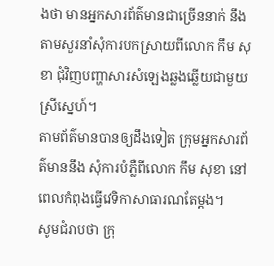ងថា មានអ្នកសារព័ត៌មានជាច្រើននាក់ នឹងតាមសួរនាំសុំការបកស្រាយពីលោក កឹម សុខា ជុំវិញបញ្ហាសារសំឡេងឆ្លងឆ្លើយជាមួយស្រីស្នេហ៍។
តាមព័ត៌មានបានឲ្យដឹងទៀត ក្រុមអ្នកសារព័ត៌មាននឹង សុំការបំភ្លឺពីលោក កឹម សុខា នៅពេលកំពុងធ្វើវេទិកាសាធារណតែម្តង។
សូមជំរាបថា ក្រុ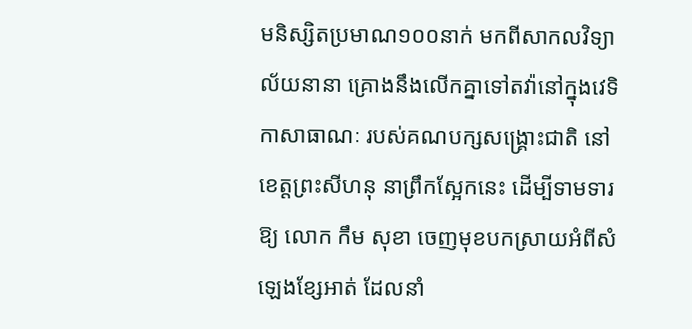មនិស្សិតប្រមាណ១០០នាក់ មកពីសាកលវិទ្យាល័យនានា គ្រោងនឹងលើកគ្នាទៅតវ៉ានៅក្នុងវេទិកាសាធាណៈ របស់គណបក្សសង្រ្គោះជាតិ នៅខេត្តព្រះសីហនុ នាព្រឹកស្អែកនេះ ដើម្បីទាមទារឱ្យ លោក កឹម សុខា ចេញមុខបកស្រាយអំពីសំឡេងខ្សែអាត់ ដែលនាំ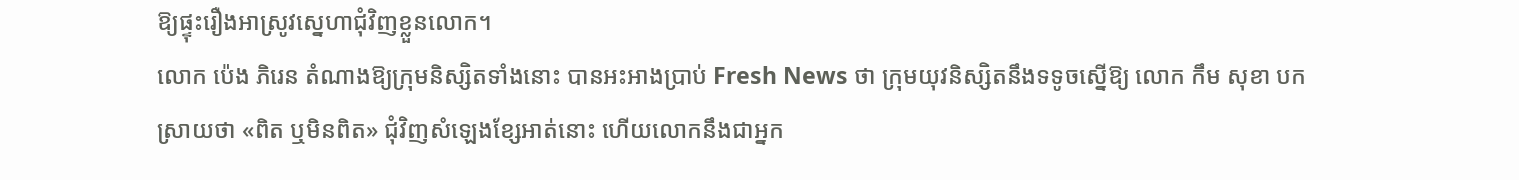ឱ្យផ្ទុះរឿងអាស្រូវស្នេហាជុំវិញខ្លួនលោក។
លោក ប៉េង ភិរេន តំណាងឱ្យក្រុមនិស្សិតទាំងនោះ បានអះអាងប្រាប់ Fresh News ថា ក្រុមយុវនិស្សិតនឹងទទូចស្នើឱ្យ លោក កឹម សុខា បកស្រាយថា «ពិត ឬមិនពិត» ជុំវិញសំឡេងខ្សែអាត់នោះ ហើយលោកនឹងជាអ្នក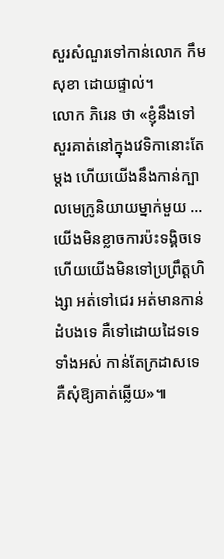សួរសំណួរទៅកាន់លោក កឹម សុខា ដោយផ្ទាល់។
លោក ភិរេន ថា «ខ្ញុំនឹងទៅសួរគាត់នៅក្នុងវេទិកានោះតែម្តង ហើយយើងនឹងកាន់ក្បាលមេក្រូនិយាយម្នាក់មួយ ...យើងមិនខ្លាចការប៉ះទង្គិចទេ ហើយយើងមិនទៅប្រព្រឹត្តហិង្សា អត់ទៅជេរ អត់មានកាន់ដំបងទេ គឺទៅដោយដៃទទេទាំងអស់ កាន់តែក្រដាសទេ គឺសុំឱ្យគាត់ឆ្លើយ»៕